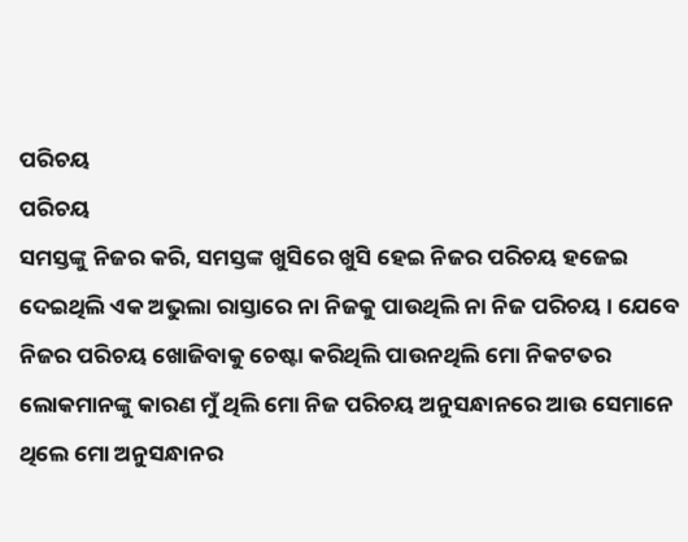ପରିଚୟ
ପରିଚୟ
ସମସ୍ତଙ୍କୁ ନିଜର କରି, ସମସ୍ତଙ୍କ ଖୁସିରେ ଖୁସି ହେଇ ନିଜର ପରିଚୟ ହଜେଇ ଦେଇଥିଲି ଏକ ଅଭୁଲା ରାସ୍ତାରେ ନା ନିଜକୁ ପାଉଥିଲି ନା ନିଜ ପରିଚୟ । ଯେବେ ନିଜର ପରିଚୟ ଖୋଜିବାକୁ ଚେଷ୍ଟା କରିଥିଲି ପାଉନଥିଲି ମୋ ନିକଟତର ଲୋକମାନଙ୍କୁ କାରଣ ମୁଁ ଥିଲି ମୋ ନିଜ ପରିଚୟ ଅନୁସନ୍ଧାନରେ ଆଉ ସେମାନେ ଥିଲେ ମୋ ଅନୁସନ୍ଧାନର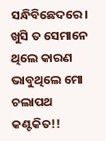ସନ୍ଧିବିଛେଦରେ। ଖୁସି ତ ସେମାନେ ଥିଲେ କାରଣ ଭାବୁଥିଲେ ମୋ ଚଲାପଥ କଣ୍ଟକିତ!!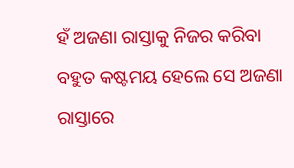ହଁ ଅଜଣା ରାସ୍ତାକୁ ନିଜର କରିବା ବହୁତ କଷ୍ଟମୟ ହେଲେ ସେ ଅଜଣା ରାସ୍ତାରେ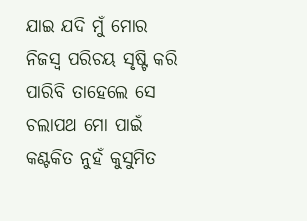ଯାଇ ଯଦି ମୁଁ ମୋର ନିଜସ୍ଵ ପରିଚୟ ସୃଷ୍ଟି କରି ପାରିବି ତାହେଲେ ସେ ଚଲାପଥ ମୋ ପାଇଁ କଣ୍ଟକିତ ନୁହଁ କୁସୁମିତ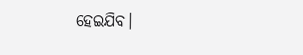ହେଇଯିବ।